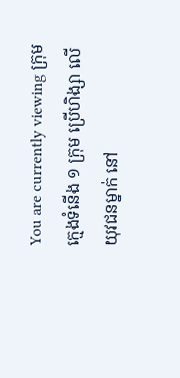You are currently viewing ក្រុមក្មេងទំនើង ១ ក្រុម ប្រើហិង្សា លើយុវជនម្នាក់ នៅ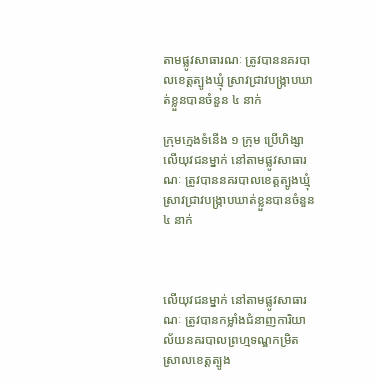តាមផ្លូវសាធារណៈ ត្រូវបាននគរបាលខេត្តត្បូងឃ្មុំ ស្រាវជ្រាវបង្ក្រាបឃាត់ខ្លួនបានចំនួន ៤ នាក់

ក្រុមក្មេងទំនើង ១ ក្រុម ប្រើហិង្សា លើយុវជនម្នាក់ នៅតាមផ្លូវសាធារណៈ ត្រូវបាននគរបាលខេត្តត្បូងឃ្មុំ ស្រាវជ្រាវបង្ក្រាបឃាត់ខ្លួនបានចំនួន ៤ នាក់



លើយុវជនម្នាក់ នៅតាមផ្លូវសាធារណៈ ត្រូវបានកម្លាំងជំនាញការិយាល័យនគរបាលព្រហ្មទណ្ឌកម្រិតស្រាលខេត្តត្បូង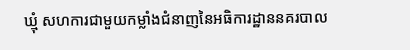ឃ្មុំ សហការជាមួយកម្លាំងជំនាញនៃអធិការដ្ឋាននគរបាល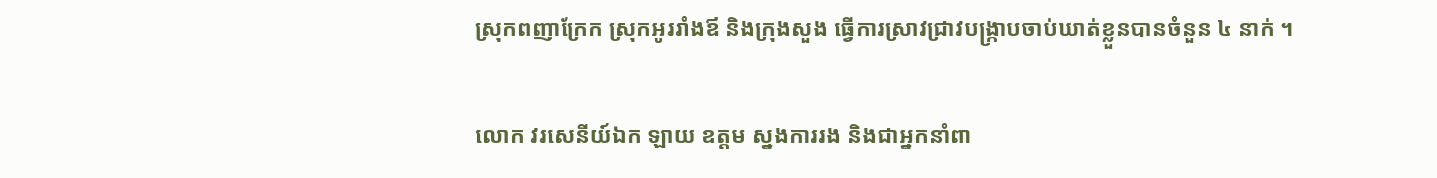ស្រុកពញាក្រែក ស្រុកអូររាំងឪ និងក្រុងសួង ធ្វើការស្រាវជ្រាវបង្ក្រាបចាប់ឃាត់ខ្លួនបានចំនួន ៤ នាក់ ។

លោក វរសេនីយ៍ឯក ឡាយ ឧត្តម ស្នងការរង និងជាអ្នកនាំពា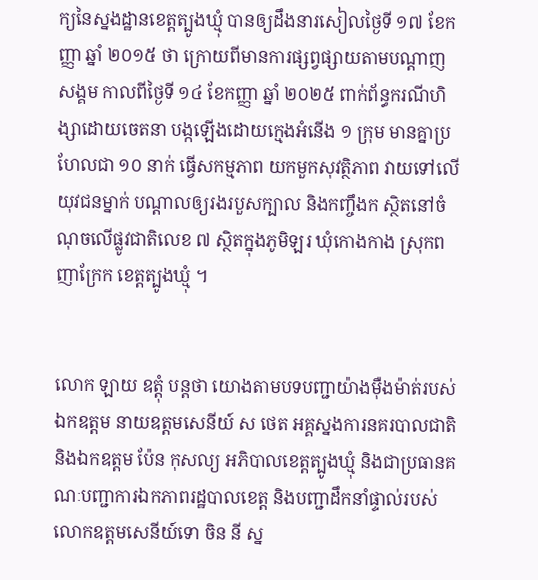ក្យនៃស្នងដ្ឋានខេត្តត្បូងឃ្មុំ បានឲ្យដឹងនារសៀលថ្ងៃទី ១៧ ខែកញ្ញា ឆ្នាំ ២០១៥ ថា ក្រោយពីមានការផ្សព្វផ្សាយតាមបណ្តាញសង្គម កាលពីថ្ងៃទី ១៤ ខែកញ្ញា ឆ្នាំ ២០២៥ ពាក់ព័ន្ធករណីហិង្សាដោយចេតនា បង្កឡើងដោយក្មេងអំនើង ១ ក្រុម មានគ្នាប្រហែលជា ១០ នាក់ ធ្វើសកម្មភាព យកមួកសុវត្ថិភាព វាយទៅលើយុវជនម្នាក់ បណ្តាលឲ្យរងរបួសក្បាល និងកញ្ចឹងក ស្ថិតនៅចំណុចលើផ្លូវជាតិលេខ ៧ ស្ថិតក្នុងភូមិឡរ ឃុំកោងកាង ស្រុកពញាក្រែក ខេត្តត្បូងឃ្មុំ ។


លោក ឡាយ ឧត្តុំ បន្តថា យោងតាមបទបញ្ជាយ៉ាងម៉ឺងម៉ាត់របស់ ឯកឧត្តម នាយឧត្តមសេនីយ៍ ស ថេត អគ្គស្នងការនគរបាលជាតិ និងឯកឧត្តម ប៉ែន កុសល្យ អភិបាលខេត្តត្បូងឃ្មុំ និងជាប្រធានគណៈបញ្ជាការឯកភាពរដ្ឋបាលខេត្ត និងបញ្ជាដឹកនាំផ្ទាល់របស់លោកឧត្តមសេនីយ៍ទោ ចិន នី ស្ន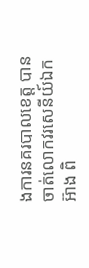ងការនគរបាលខេត្ត បានចាត់លោកវរសេនីយ៍ឯក អ៊ាង ពិ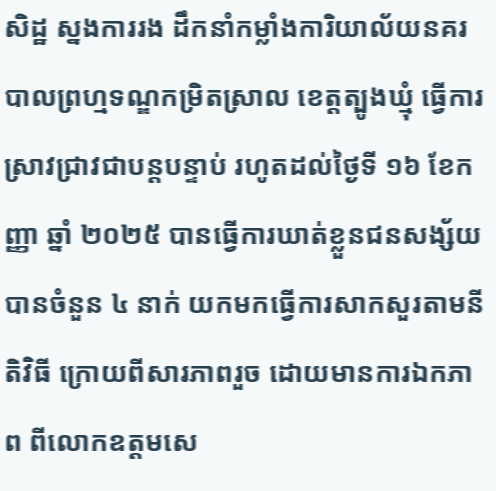សិដ្ឋ ស្នងការរង ដឹកនាំកម្លាំងការិយាល័យនគរបាលព្រហ្មទណ្ឌកម្រិតស្រាល ខេត្តត្បូងឃ្មុំ ធ្វើការស្រាវជ្រាវជាបន្តបន្ទាប់ រហូតដល់ថ្ងៃទី ១៦ ខែកញ្ញា ឆ្នាំ ២០២៥ បានធ្វើការឃាត់ខ្លួនជនសង្ស័យបានចំនួន ៤ នាក់ យកមកធ្វើការសាកសួរតាមនីតិវិធី ក្រោយពីសារភាពរួច ដោយមានការឯកភាព ពីលោកឧត្តមសេ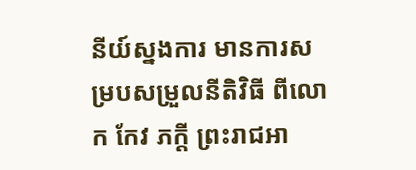នីយ៍ស្នងការ មានការសម្របសម្រួលនីតិវិធី ពីលោក កែវ ភក្តី ព្រះរាជអា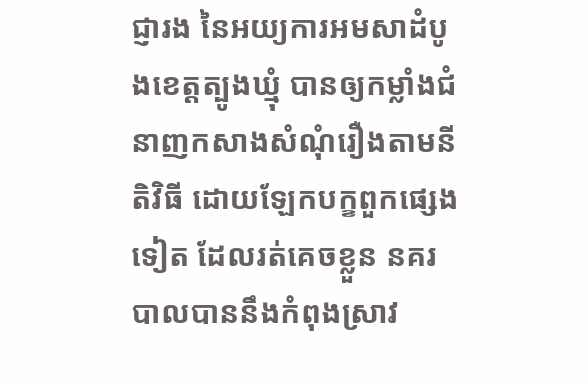ជ្ញារង នៃអយ្យការអមសាដំបូងខេត្តត្បូងឃ្មុំ បានឲ្យកម្លាំងជំនាញកសាងសំណុំរឿងតាមនីតិវិធី ដោយឡែកបក្ខពួកផ្សេងទៀត ដែលរត់គេចខ្លួន នគរបាលបាននឹងកំពុងស្រាវ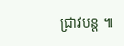ជ្រាវបន្ត ៕